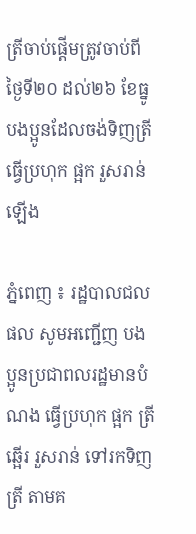ត្រីចាប់ផ្តើមត្រូវចាប់ពីថ្ងៃទី២០ ដល់២៦ ខែធ្នូ បងប្អូនដែលចង់ទិញត្រី ធ្វើប្រហុក ផ្អក រួសរាន់ឡើង

ភ្នំពេញ ៖ រដ្ឋបាលជលផល សូមអញ្ជើញ បងប្អូនប្រជាពលរដ្ឋមានបំណង ធ្វើប្រហុក ផ្អក ត្រីឆ្អើរ រួសរាន់ ទៅរកទិញត្រី តាមគ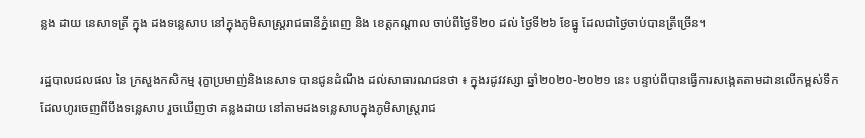ន្លង ដាយ នេសាទត្រី ក្នុង ដងទន្លេសាប នៅក្នុងភូមិសាស្ត្ររាជធានីភ្នំពេញ និង ខេត្តកណ្តាល ចាប់ពីថ្ងៃទី២០ ដល់ ថ្ងៃទី២៦ ខែធ្នូ ដែលជាថ្ងៃចាប់បានត្រីច្រើន។

រដ្ឋបាលជលផល នៃ ក្រសួងកសិកម្ម រុក្ខាប្រមាញ់និងនេសាទ បានជូនដំណឹង ដល់សាធារណជនថា ៖ ក្នុងរដូវវស្សា ឆ្នាំ២០២០-២០២១ នេះ បន្ទាប់ពីបានធ្វើការសង្កេតតាមដានលើកម្ពស់ទឹកដែលហូរចេញពីបឹងទន្លេសាប រួចឃើញថា គន្លងដាយ នៅតាមដងទន្លេសាបក្នុងភូមិសាស្ត្ររាជ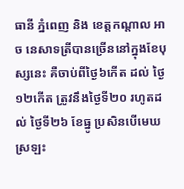ធានី ភ្នំពេញ និង ខេត្តកណ្តាល អាច នេសាទត្រីបានច្រើននៅក្នុងខែបុស្សនេះ គឺចាប់ពីថ្ងៃ៦កើត ដល់ ថ្ងៃ១២កើត ត្រូវនឹងថ្ងៃទី២០ រហូតដល់ ថ្ងៃទី២៦ ខែធ្នូ ប្រសិនបើមេឃស្រឡះ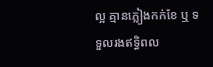ល្អ គ្មានភ្លៀងកក់ខែ ឬ ទទួលរងឥទ្ធិពល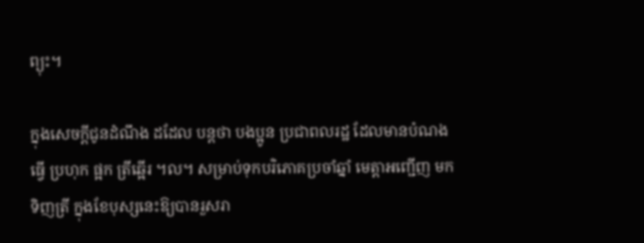ព្យុះ។

ក្នុងសេចក្តីជូនដំណឹង ដដែល បន្តថា បងប្អូន ប្រជាពលរដ្ឋ ដែលមានបំណង ធ្វើ ប្រហុក ផ្អក ត្រីឆ្អើរ ។ល។ សម្រាប់ទុកបរិភោគប្រចាំឆ្នាំ មេត្តាអញ្ជើញ មកទិញត្រី ក្នុងខែបុស្សនេះឱ្យបានរួសរា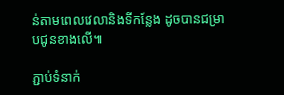ន់តាមពេលវេលានិងទីកន្លែង ដូចបានជម្រាបជូនខាងលើ៕

ភ្ជាប់ទំនាក់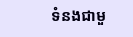ទំនងជាមួ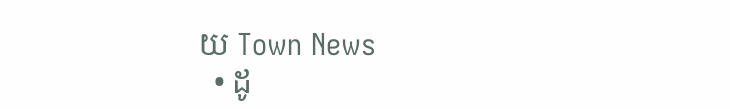យ Town News
  • ដូ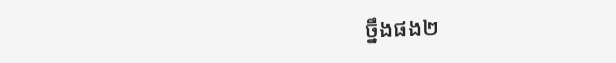ច្នឹងផង២